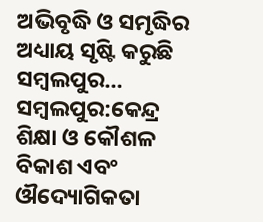ଅଭିବୃଦ୍ଧି ଓ ସମୃଦ୍ଧିର ଅଧ୍ୟାୟ ସୃଷ୍ଟି କରୁଛି ସମ୍ବଲପୁର…
ସମ୍ବଲପୁର:କେନ୍ଦ୍ର ଶିକ୍ଷା ଓ କୌଶଳ ବିକାଶ ଏବଂ ଔଦ୍ୟୋଗିକତା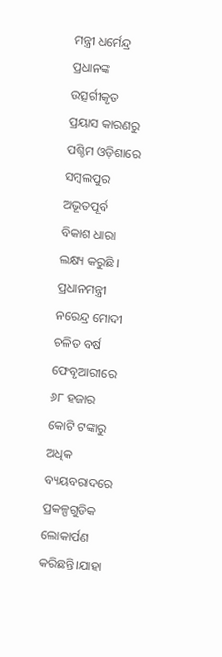ମନ୍ତ୍ରୀ ଧର୍ମେନ୍ଦ୍ର ପ୍ରଧାନଙ୍କ ଉତ୍ସର୍ଗୀକୃତ ପ୍ରୟାସ କାରଣରୁ ପଶ୍ଚିମ ଓଡ଼ିଶାରେ ସମ୍ବଲପୁର ଅଭୂତପୂର୍ବ ବିକାଶ ଧାରା ଲକ୍ଷ୍ୟ କରୁଛି । ପ୍ରଧାନମନ୍ତ୍ରୀ ନରେନ୍ଦ୍ର ମୋଦୀ ଚଳିତ ବର୍ଷ ଫେବୃଆରୀରେ ୬୮ ହଜାର କୋଟି ଟଙ୍କାରୁ ଅଧିକ ବ୍ୟୟବରାଦରେ ପ୍ରକଳ୍ପଗୁଡିକ ଲୋକାର୍ପଣ କରିଛନ୍ତି।ଯାହା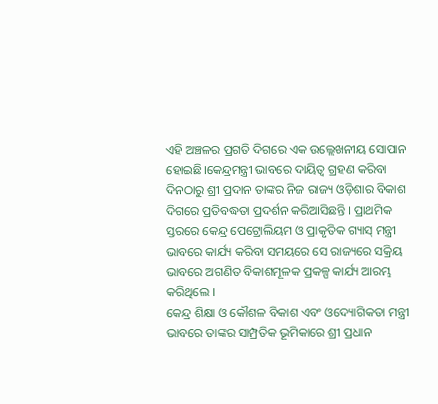ଏହି ଅଞ୍ଚଳର ପ୍ରଗତି ଦିଗରେ ଏକ ଉଲ୍ଲେଖନୀୟ ସୋପାନ ହୋଇଛି।କେନ୍ଦ୍ରମନ୍ତ୍ରୀ ଭାବରେ ଦାୟିତ୍ୱ ଗ୍ରହଣ କରିବା ଦିନଠାରୁ ଶ୍ରୀ ପ୍ରଦାନ ତାଙ୍କର ନିଜ ରାଜ୍ୟ ଓଡ଼ିଶାର ବିକାଶ ଦିଗରେ ପ୍ରତିବଦ୍ଧତା ପ୍ରଦର୍ଶନ କରିଆସିଛନ୍ତି । ପ୍ରାଥମିକ ସ୍ତରରେ କେନ୍ଦ୍ର ପେଟ୍ରୋଲିୟମ ଓ ପ୍ରାକୃତିକ ଗ୍ୟାସ୍ ମନ୍ତ୍ରୀ ଭାବରେ କାର୍ଯ୍ୟ କରିବା ସମୟରେ ସେ ରାଜ୍ୟରେ ସକ୍ରିୟ ଭାବରେ ଅଗଣିତ ବିକାଶମୂଳକ ପ୍ରକଳ୍ପ କାର୍ଯ୍ୟ ଆରମ୍ଭ କରିଥିଲେ ।
କେନ୍ଦ୍ର ଶିକ୍ଷା ଓ କୌଶଳ ବିକାଶ ଏବଂ ଓଦ୍ୟୋଗିକତା ମନ୍ତ୍ରୀ ଭାବରେ ତାଙ୍କର ସାମ୍ପ୍ରତିକ ଭୂମିକାରେ ଶ୍ରୀ ପ୍ରଧାନ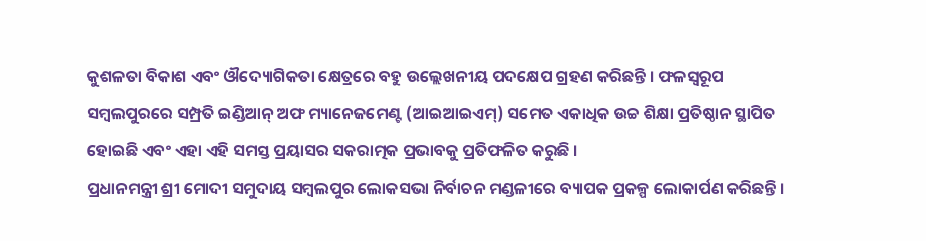କୁଶଳତା ବିକାଶ ଏବଂ ଔଦ୍ୟୋଗିକତା କ୍ଷେତ୍ରରେ ବହୁ ଉଲ୍ଲେଖନୀୟ ପଦକ୍ଷେପ ଗ୍ରହଣ କରିଛନ୍ତି । ଫଳସ୍ୱରୂପ ସମ୍ବଲପୁରରେ ସମ୍ପ୍ରତି ଇଣ୍ଡିଆନ୍ ଅଫ ମ୍ୟାନେଜମେଣ୍ଟ (ଆଇଆଇଏମ୍) ସମେତ ଏକାଧିକ ଉଚ୍ଚ ଶିକ୍ଷା ପ୍ରତିଷ୍ଠାନ ସ୍ଥାପିତ ହୋଇଛି ଏବଂ ଏହା ଏହି ସମସ୍ତ ପ୍ରୟାସର ସକରାତ୍ମକ ପ୍ରଭାବକୁ ପ୍ରତିଫଳିତ କରୁଛି ।
ପ୍ରଧାନମନ୍ତ୍ରୀ ଶ୍ରୀ ମୋଦୀ ସମୁଦାୟ ସମ୍ବଲପୁର ଲୋକସଭା ନିର୍ବାଚନ ମଣ୍ଡଳୀରେ ବ୍ୟାପକ ପ୍ରକଳ୍ପ ଲୋକାର୍ପଣ କରିଛନ୍ତି ।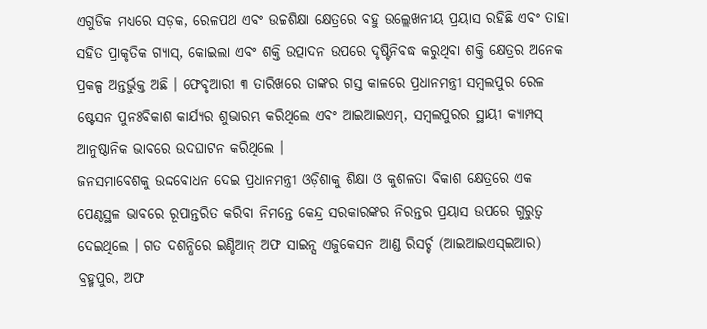ଏଗୁଡିକ ମଧ୍ୟରେ ସଡ଼କ, ରେଳପଥ ଏବଂ ଉଚ୍ଚଶିକ୍ଷା କ୍ଷେତ୍ରରେ ବହୁ ଉଲ୍ଲେଖନୀୟ ପ୍ରୟାସ ରହିଛି ଏବଂ ତାହା ସହିତ ପ୍ରାକୃତିକ ଗ୍ୟାସ୍, କୋଇଲା ଏବଂ ଶକ୍ତି ଉତ୍ପାଦନ ଉପରେ ଦୃଷ୍ଟିନିବଦ୍ଧ କରୁଥିବା ଶକ୍ତି କ୍ଷେତ୍ରର ଅନେକ ପ୍ରକଳ୍ପ ଅନ୍ତର୍ଭୁକ୍ତ ଅଛି । ଫେବୃଆରୀ ୩ ତାରିଖରେ ତାଙ୍କର ଗସ୍ତ କାଳରେ ପ୍ରଧାନମନ୍ତ୍ରୀ ସମ୍ବଲପୁର ରେଳ ଷ୍ଟେସନ ପୁନଃବିକାଶ କାର୍ଯ୍ୟର ଶୁଭାରମ୍ଭ କରିଥିଲେ ଏବଂ ଆଇଆଇଏମ୍, ସମ୍ବଲପୁରର ସ୍ଥାୟୀ କ୍ୟାମ୍ପସ୍ ଆନୁଷ୍ଠାନିକ ଭାବରେ ଉଦଘାଟନ କରିଥିଲେ ।
ଜନସମାବେଶକୁ ଉଦ୍ଦବୋଧନ ଦେଇ ପ୍ରଧାନମନ୍ତ୍ରୀ ଓଡ଼ିଶାକୁ ଶିକ୍ଷା ଓ କୁଶଳତା ବିକାଶ କ୍ଷେତ୍ରରେ ଏକ ପେଣ୍ଠସ୍ଥଳ ଭାବରେ ରୂପାନ୍ତରିତ କରିବା ନିମନ୍ତେ କେନ୍ଦ୍ର ସରକାରଙ୍କର ନିରନ୍ତର ପ୍ରୟାସ ଉପରେ ଗୁରୁତ୍ୱ ଦେଇଥିଲେ । ଗତ ଦଶନ୍ଧିରେ ଇଣ୍ଡିଆନ୍ ଅଫ ସାଇନ୍ସ ଏଜୁକେସନ ଆଣ୍ଡ ରିସର୍ଚ୍ଚ (ଆଇଆଇଏସ୍ଇଆର) ବ୍ରହ୍ମପୁର, ଅଫ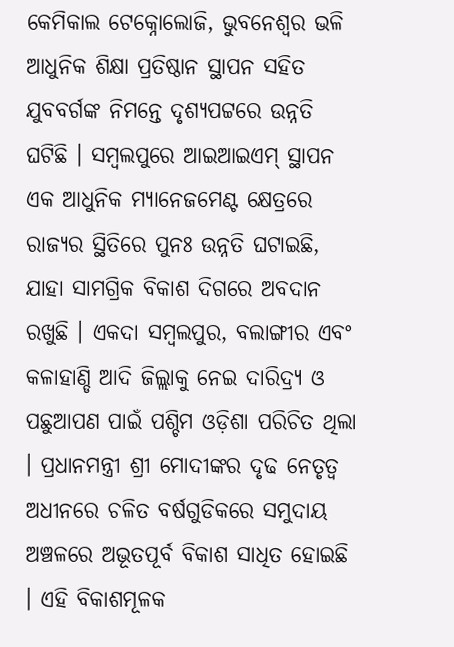କେମିକାଲ ଟେକ୍ନୋଲୋଜି, ଭୁବନେଶ୍ୱର ଭଳି ଆଧୁନିକ ଶିକ୍ଷା ପ୍ରତିଷ୍ଠାନ ସ୍ଥାପନ ସହିତ ଯୁବବର୍ଗଙ୍କ ନିମନ୍ତେ ଦୃଶ୍ୟପଟ୍ଟରେ ଉନ୍ନତି ଘଟିଛି । ସମ୍ବଲପୁରେ ଆଇଆଇଏମ୍ ସ୍ଥାପନ ଏକ ଆଧୁନିକ ମ୍ୟାନେଜମେଣ୍ଟ କ୍ଷେତ୍ରରେ ରାଜ୍ୟର ସ୍ଥିତିରେ ପୁନଃ ଉନ୍ନତି ଘଟାଇଛି, ଯାହା ସାମଗ୍ରିକ ବିକାଶ ଦିଗରେ ଅବଦାନ ରଖୁଛି । ଏକଦା ସମ୍ବଲପୁର, ବଲାଙ୍ଗୀର ଏବଂ କଳାହାଣ୍ଡି ଆଦି ଜିଲ୍ଲାକୁ ନେଇ ଦାରିଦ୍ର୍ୟ ଓ ପଛୁଆପଣ ପାଇଁ ପଶ୍ଚିମ ଓଡ଼ିଶା ପରିଚିତ ଥିଲା । ପ୍ରଧାନମନ୍ତ୍ରୀ ଶ୍ରୀ ମୋଦୀଙ୍କର ଦୃଢ ନେତୃତ୍ୱ ଅଧୀନରେ ଚଳିତ ବର୍ଷଗୁଡିକରେ ସମୁଦାୟ ଅଞ୍ଚଳରେ ଅଭୂତପୂର୍ବ ବିକାଶ ସାଧିତ ହୋଇଛି । ଏହି ବିକାଶମୂଳକ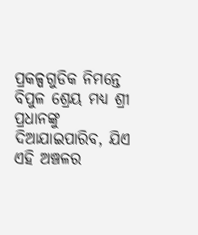ପ୍ରକଳ୍ପଗୁଡିକ ନିମନ୍ତେ ବିପୁଳ ଶ୍ରେୟ ମଧ୍ୟ ଶ୍ରୀ ପ୍ରଧାନଙ୍କୁ ଦିଆଯାଇପାରିବ, ଯିଏ ଏହି ଅଞ୍ଚଳର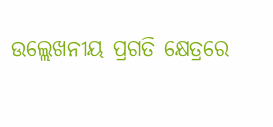ଉଲ୍ଲେଖନୀୟ ପ୍ରଗତି କ୍ଷେତ୍ରରେ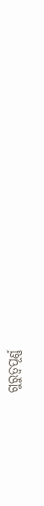ଗୁରୁତ୍ୱପୂର୍ଣ୍ଣ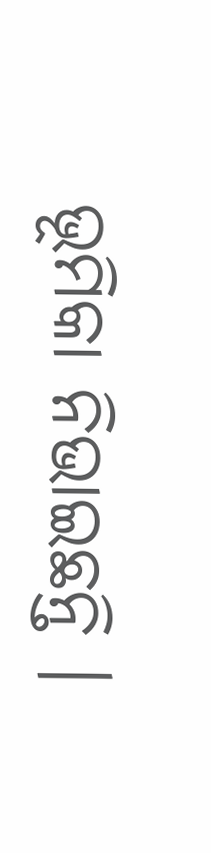ଭୂମିକା ନିଭାଇଛନ୍ତି ।